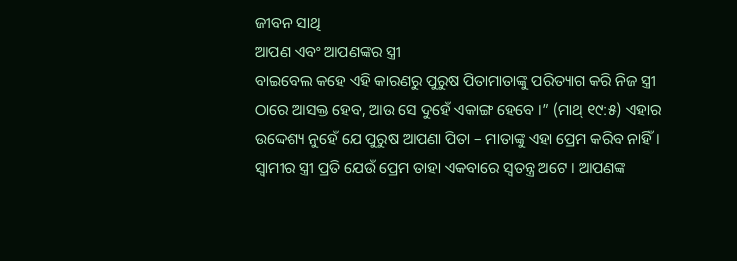ଜୀବନ ସାଥି
ଆପଣ ଏବଂ ଆପଣଙ୍କର ସ୍ତ୍ରୀ
ବାଇବେଲ କହେ ଏହି କାରଣରୁ ପୁରୁଷ ପିତାମାତାଙ୍କୁ ପରିତ୍ୟାଗ କରି ନିଜ ସ୍ତ୍ରୀ ଠାରେ ଆସକ୍ତ ହେବ, ଆଉ ସେ ଦୁହେଁ ଏକାଙ୍ଗ ହେବେ ।” (ମାଥ୍ ୧୯:୫) ଏହାର ଉଦ୍ଦେଶ୍ୟ ନୁହେଁ ଯେ ପୁରୁଷ ଆପଣା ପିତା – ମାତାଙ୍କୁ ଏହା ପ୍ରେମ କରିବ ନାହିଁ । ସ୍ଵାମୀର ସ୍ତ୍ରୀ ପ୍ରତି ଯେଉଁ ପ୍ରେମ ତାହା ଏକବାରେ ସ୍ଵତନ୍ତ୍ର ଅଟେ । ଆପଣଙ୍କ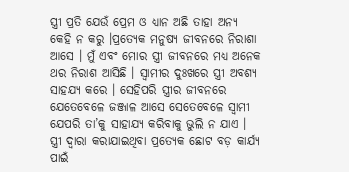ସ୍ତ୍ରୀ ପ୍ରତି ଯେଉଁ ପ୍ରେମ ଓ ଧ୍ୟାନ ଅଛି ତାହା ଅନ୍ୟ କେହି ନ କରୁ ।ପ୍ରତ୍ୟେକ ମନୁଷ୍ୟ ଜୀବନରେ ନିରାଶା ଆସେ । ମୁଁ ଏବଂ ମୋର ସ୍ତ୍ରୀ ଜୀବନରେ ମଧ୍ୟ ଅନେକ ଥର ନିରାଶ ଆସିଛି । ସ୍ବାମୀର ଦୁଃଖରେ ସ୍ତ୍ରୀ ଅବଶ୍ୟ ସାହଯ୍ୟ କରେ । ସେହିପରି ସ୍ତ୍ରୀର ଜୀବନରେ ଯେତେବେଳେ ଜଞ୍ଜାଳ ଆସେ ସେତେବେଳେ ସ୍ଵାମୀ ଯେପରି ତା’କୁ ସାହାଯ୍ୟ କରିବାକୁ ଭୁଲି ନ ଯାଏ ।
ସ୍ତ୍ରୀ ଦ୍ବାରା କରାଯାଇଥିବା ପ୍ରତ୍ୟେକ ଛୋଟ ବଡ଼ କାର୍ଯ୍ୟ ପାଇଁ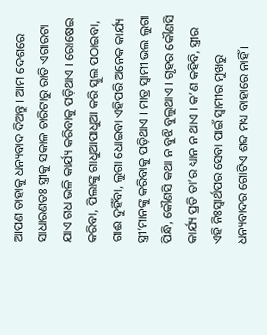ଆପଣ ତାହାକୁ ଧନ୍ୟବାଦ ଦିଅନ୍ତୁ । ଆମ ଦେଶରେ ସାଧାରଣତଃ ସ୍ତ୍ରୀକୁ ସକାଳ ଚାରିଟାରୁ ରାତି ଏଗାରଟା ଯାଏ ଗଧ ଭଳି କାର୍ଯ୍ୟ କରିବାକୁ ପଡ଼ିଥାଏ । ରୋଷେଇ କରିବା, ପିଲାଙ୍କୁ ଗାଧୁଆପାଧୁଆ କରି ସ୍କୁଲ ପଠାଇବା, ଗାଈ ଦୁହିଁବା, ଲୁଗା ଧୋଇବା ଏହିପରି ଅନେକ କାର୍ଯ୍ୟ ସ୍ତ୍ରୀ’ମାନଙ୍କୁ କରିବାକୁ ପଡ଼ିଥାଏ । ମାତ୍ର ସ୍ଵାମୀ ଭଲ ଲୁଗା ପିନ୍ଧି, କୌଣସି କଥା ନ ବୁଝି ବୁଲୁଥାଏ । ଗୃହର କୌଣସି କାର୍ଯ୍ୟ ପ୍ରତି ତା’ର ଧ୍ୟାନ ନ ଥାଏ । କ’ଣ କହିବି, ସ୍ତ୍ରୀର ଏହି ନିଃସ୍ବାର୍ଥପର ସେବା ପାଇଁ ସ୍ବାମୀର ମୁଖରୁ ଧନ୍ୟବାଦର ଗୋଟିଏ ଶବ୍ଦ ମଧ୍ୟ ବାହାରେ ନାହିଁ ।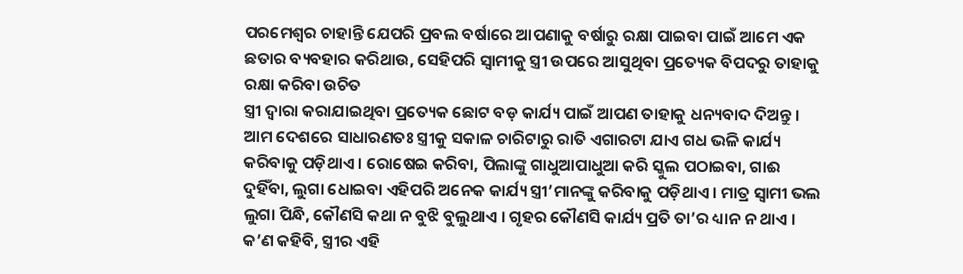ପରମେଶ୍ୱର ଚାହାନ୍ତି ଯେପରି ପ୍ରବଲ ବର୍ଷାରେ ଆପଣାକୁ ବର୍ଷାରୁ ରକ୍ଷା ପାଇବା ପାଇଁ ଆମେ ଏକ ଛତାର ବ୍ୟବହାର କରିଥାଉ, ସେହିପରି ସ୍ଵାମୀକୁ ସ୍ତ୍ରୀ ଉପରେ ଆସୁଥିବା ପ୍ରତ୍ୟେକ ବିପଦରୁ ତାହାକୁ ରକ୍ଷା କରିବା ଉଚିତ
ସ୍ତ୍ରୀ ଦ୍ବାରା କରାଯାଇଥିବା ପ୍ରତ୍ୟେକ ଛୋଟ ବଡ଼ କାର୍ଯ୍ୟ ପାଇଁ ଆପଣ ତାହାକୁ ଧନ୍ୟବାଦ ଦିଅନ୍ତୁ । ଆମ ଦେଶରେ ସାଧାରଣତଃ ସ୍ତ୍ରୀକୁ ସକାଳ ଚାରିଟାରୁ ରାତି ଏଗାରଟା ଯାଏ ଗଧ ଭଳି କାର୍ଯ୍ୟ କରିବାକୁ ପଡ଼ିଥାଏ । ରୋଷେଇ କରିବା, ପିଲାଙ୍କୁ ଗାଧୁଆପାଧୁଆ କରି ସ୍କୁଲ ପଠାଇବା, ଗାଈ ଦୁହିଁବା, ଲୁଗା ଧୋଇବା ଏହିପରି ଅନେକ କାର୍ଯ୍ୟ ସ୍ତ୍ରୀ’ମାନଙ୍କୁ କରିବାକୁ ପଡ଼ିଥାଏ । ମାତ୍ର ସ୍ଵାମୀ ଭଲ ଲୁଗା ପିନ୍ଧି, କୌଣସି କଥା ନ ବୁଝି ବୁଲୁଥାଏ । ଗୃହର କୌଣସି କାର୍ଯ୍ୟ ପ୍ରତି ତା’ର ଧ୍ୟାନ ନ ଥାଏ । କ’ଣ କହିବି, ସ୍ତ୍ରୀର ଏହି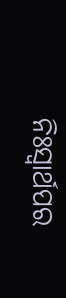ନିଃସ୍ବାର୍ଥପର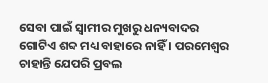ସେବା ପାଇଁ ସ୍ବାମୀର ମୁଖରୁ ଧନ୍ୟବାଦର ଗୋଟିଏ ଶବ୍ଦ ମଧ୍ୟ ବାହାରେ ନାହିଁ । ପରମେଶ୍ୱର ଚାହାନ୍ତି ଯେପରି ପ୍ରବଲ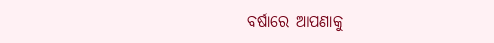ବର୍ଷାରେ ଆପଣାକୁ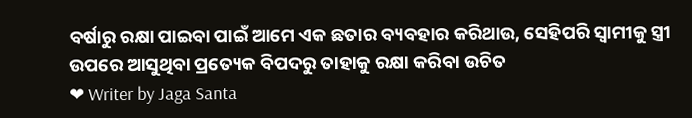ବର୍ଷାରୁ ରକ୍ଷା ପାଇବା ପାଇଁ ଆମେ ଏକ ଛତାର ବ୍ୟବହାର କରିଥାଉ, ସେହିପରି ସ୍ଵାମୀକୁ ସ୍ତ୍ରୀ ଉପରେ ଆସୁଥିବା ପ୍ରତ୍ୟେକ ବିପଦରୁ ତାହାକୁ ରକ୍ଷା କରିବା ଉଚିତ
❤ Writer by Jaga Santa